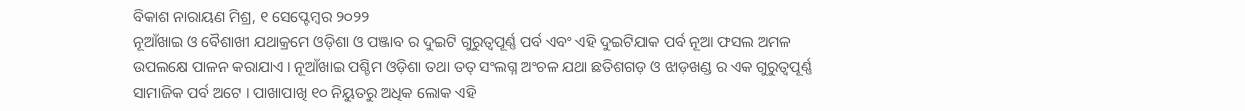ବିକାଶ ନାରାୟଣ ମିଶ୍ର, ୧ ସେପ୍ଟେମ୍ବର ୨୦୨୨
ନୂଆଁଖାଇ ଓ ବୈଶାଖୀ ଯଥାକ୍ରମେ ଓଡ଼ିଶା ଓ ପଞ୍ଜାବ ର ଦୁଇଟି ଗୁରୁତ୍ୱପୂର୍ଣ୍ଣ ପର୍ବ ଏବଂ ଏହି ଦୁଇଟିଯାକ ପର୍ବ ନୂଆ ଫସଲ ଅମଳ ଉପଲକ୍ଷେ ପାଳନ କରାଯାଏ । ନୂଆଁଖାଇ ପଶ୍ଚିମ ଓଡ଼ିଶା ତଥା ତତ୍ ସଂଲଗ୍ନ ଅଂଚଳ ଯଥା ଛତିଶଗଡ଼ ଓ ଝାଡ଼ଖଣ୍ଡ ର ଏକ ଗୁରୁତ୍ୱପୂର୍ଣ୍ଣ ସାମାଜିକ ପର୍ବ ଅଟେ । ପାଖାପାଖି ୧୦ ନିୟୁତରୁ ଅଧିକ ଲୋକ ଏହି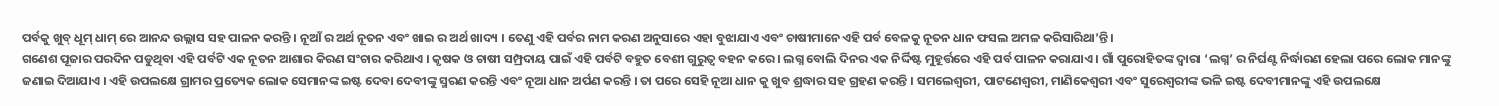ପର୍ବକୁ ଖୁବ୍ ଧୂମ୍ ଧାମ୍ ରେ ଆନନ୍ଦ ଉଲ୍ଲାସ ସହ ପାଳନ କରନ୍ତି । ନୂଆଁ ର ଅର୍ଥ ନୂତନ ଏବଂ ଖାଇ ର ଅର୍ଥ ଖାଦ୍ୟ । ତେଣୁ ଏହି ପର୍ବର ନାମ କରଣ ଅନୁସାରେ ଏହା ବୁଝାଯାଏ ଏବଂ ଚାଷୀମାନେ ଏହି ପର୍ବ ବେଳକୁ ନୂତନ ଧାନ ଫସଲ ଅମଳ କରିସାରିଥା’ନ୍ତି ।
ଗଣେଶ ପୂଜାର ପରଦିନ ପଡୁଥିବା ଏହି ପର୍ବଟି ଏକ ନୂତନ ଆଶାର କିରଣ ସଂଚାର କରିଥାଏ । କୃଷକ ଓ ଚାଷୀ ସମ୍ପ୍ରଦାୟ ପାଇଁ ଏହି ପର୍ବଟି ବହୁତ ବେଶୀ ଗୁରୁତ୍ୱ ବହନ କରେ । ଲଗ୍ନ ବୋଲି ଦିନର ଏକ ନିର୍ଦ୍ଦିଷ୍ଟ ମୁହୂର୍ତ୍ତରେ ଏହି ପର୍ବ ପାଳନ କରାଯାଏ । ଗାଁ ପୁରୋହିତଙ୍କ ଦ୍ୱାରା ‘ଲଗ୍ନ’ ର ନିର୍ଘଣ୍ଟ ନିର୍ଦ୍ଧାରଣ ହେଲା ପରେ ଲୋକ ମାନଙ୍କୁ ଜଣାଇ ଦିଆଯାଏ । ଏହି ଉପଲକ୍ଷେ ଗ୍ରାମର ପ୍ରତ୍ୟେକ ଲୋକ ସେମାନଙ୍କ ଇଷ୍ଟ ଦେବା ଦେବୀଙ୍କୁ ସ୍ମରଣ କରନ୍ତି ଏବଂ ନୂଆ ଧାନ ଅର୍ପଣ କରନ୍ତି । ତା ପରେ ସେହି ନୂଆ ଧାନ କୁ ଖୁବ ଶ୍ରଦ୍ଧାର ସହ ଗ୍ରହଣ କରନ୍ତି । ସମଲେଶ୍ୱରୀ, ପାଟଣେଶ୍ୱରୀ, ମାଣିକେଶ୍ଵରୀ ଏବଂ ସୁରେଶ୍ୱରୀଙ୍କ ଭଳି ଇଷ୍ଟ ଦେବୀମାନଙ୍କୁ ଏହି ଉପଲକ୍ଷେ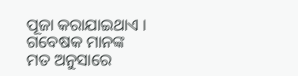ପୂଜା କରାଯାଇଥାଏ ।
ଗବେଷକ ମାନଙ୍କ ମତ ଅନୁସାରେ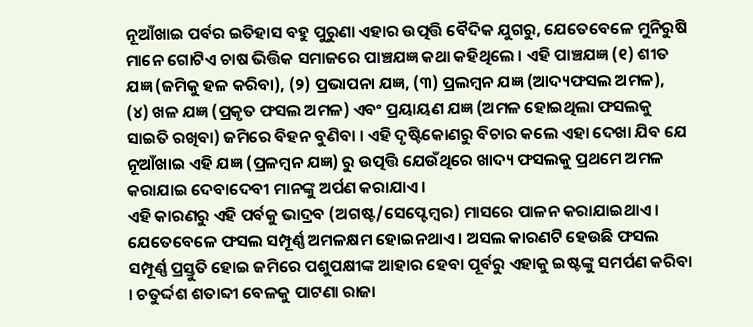ନୂଆଁଖାଇ ପର୍ବର ଇତିହାସ ବହୁ ପୁରୁଣା ଏହାର ଉତ୍ପତ୍ତି ବୈଦିକ ଯୁଗରୁ, ଯେତେବେଳେ ମୁନିରୁଷି ମାନେ ଗୋଟିଏ ଚାଷ ଭିତ୍ତିକ ସମାଜରେ ପାଞ୍ଚଯଜ୍ଞ କଥା କହିଥିଲେ । ଏହି ପାଞ୍ଚଯଜ୍ଞ (୧) ଶୀତ ଯଜ୍ଞ (ଜମିକୁ ହଳ କରିବା), (୨) ପ୍ରଭାପନା ଯଜ୍ଞ, (୩) ପ୍ରଲମ୍ବନ ଯଜ୍ଞ (ଆଦ୍ୟଫସଲ ଅମଳ), (୪) ଖଳ ଯଜ୍ଞ (ପ୍ରକୃତ ଫସଲ ଅମଳ) ଏବଂ ପ୍ରୟାୟଣ ଯଜ୍ଞ (ଅମଳ ହୋଇଥିଲା ଫସଲକୁ ସାଇତି ରଖିବା) ଜମିରେ ବିହନ ବୁଣିବା । ଏହି ଦୃଷ୍ଟିକୋଣରୁ ବିଚାର କଲେ ଏହା ଦେଖା ଯିବ ଯେ ନୂଆଁଖାଇ ଏହି ଯଜ୍ଞ (ପ୍ରଳମ୍ବନ ଯଜ୍ଞ) ରୁ ଉତ୍ପତ୍ତି ଯେଉଁଥିରେ ଖାଦ୍ୟ ଫସଲକୁ ପ୍ରଥମେ ଅମଳ କରାଯାଇ ଦେବାଦେବୀ ମାନଙ୍କୁ ଅର୍ପଣ କରାଯାଏ ।
ଏହି କାରଣରୁ ଏହି ପର୍ବକୁ ଭାଦ୍ରବ (ଅଗଷ୍ଟ/ସେପ୍ଟେମ୍ବର) ମାସରେ ପାଳନ କରାଯାଇଥାଏ । ଯେତେବେଳେ ଫସଲ ସମ୍ପୂର୍ଣ୍ଣ ଅମଳକ୍ଷମ ହୋଇନଥାଏ । ଅସଲ କାରଣଟି ହେଉଛି ଫସଲ ସମ୍ପୂର୍ଣ୍ଣ ପ୍ରସ୍ତୁତି ହୋଇ ଜମିରେ ପଶୁପକ୍ଷୀଙ୍କ ଆହାର ହେବା ପୂର୍ବରୁ ଏହାକୁ ଇଷ୍ଟଙ୍କୁ ସମର୍ପଣ କରିବା । ଚତୁର୍ଦ୍ଦଶ ଶତାବ୍ଦୀ ବେଳକୁ ପାଟଣା ରାଜା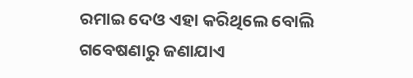ରମାଇ ଦେଓ ଏହା କରିଥିଲେ ବୋଲି ଗବେଷଣାରୁ ଜଣାଯାଏ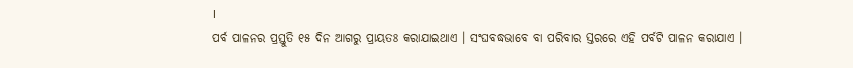।
ପର୍ବ ପାଳନର ପ୍ରସ୍ତୁତି ୧୫ ଦିନ ଆଗରୁ ପ୍ରାୟତଃ କରାଯାଇଥାଏ । ସଂଘବଦ୍ଧଭାବେ ବା ପରିବାର ସ୍ତରରେ ଏହି ପର୍ବଟି ପାଳନ କରାଯାଏ ।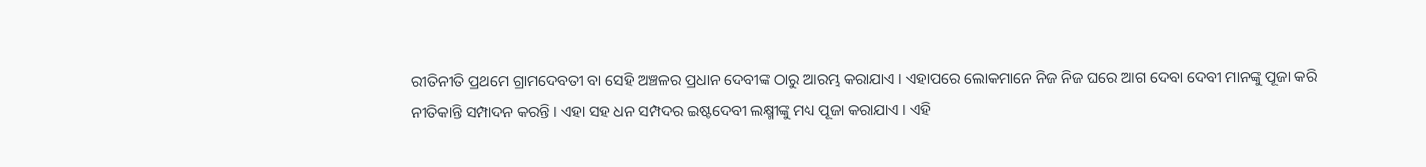ରୀତିନୀତି ପ୍ରଥମେ ଗ୍ରାମଦେବତୀ ବା ସେହି ଅଞ୍ଚଳର ପ୍ରଧାନ ଦେବୀଙ୍କ ଠାରୁ ଆରମ୍ଭ କରାଯାଏ । ଏହାପରେ ଲୋକମାନେ ନିଜ ନିଜ ଘରେ ଆଗ ଦେବା ଦେବୀ ମାନଙ୍କୁ ପୂଜା କରି ନୀତିକାନ୍ତି ସମ୍ପାଦନ କରନ୍ତି । ଏହା ସହ ଧନ ସମ୍ପଦର ଇଷ୍ଟଦେବୀ ଲକ୍ଷ୍ମୀଙ୍କୁ ମଧ୍ୟ ପୂଜା କରାଯାଏ । ଏହି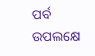ପର୍ବ ଉପଲକ୍ଷେ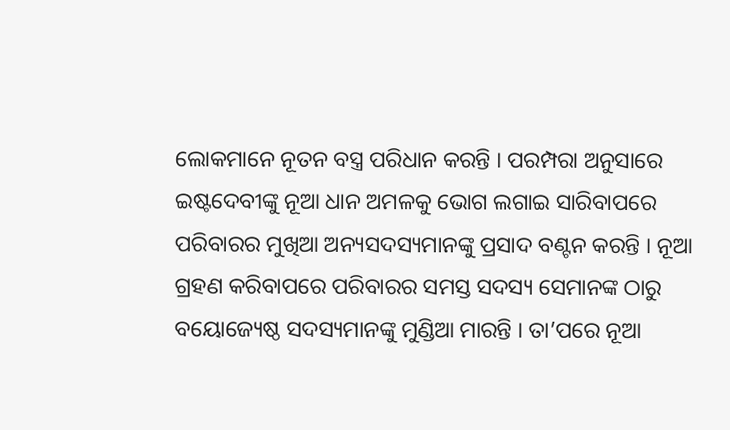ଲୋକମାନେ ନୂତନ ବସ୍ତ୍ର ପରିଧାନ କରନ୍ତି । ପରମ୍ପରା ଅନୁସାରେ ଇଷ୍ଟଦେବୀଙ୍କୁ ନୂଆ ଧାନ ଅମଳକୁ ଭୋଗ ଲଗାଇ ସାରିବାପରେ ପରିବାରର ମୁଖିଆ ଅନ୍ୟସଦସ୍ୟମାନଙ୍କୁ ପ୍ରସାଦ ବଣ୍ଟନ କରନ୍ତି । ନୂଆ ଗ୍ରହଣ କରିବାପରେ ପରିବାରର ସମସ୍ତ ସଦସ୍ୟ ସେମାନଙ୍କ ଠାରୁ ବୟୋଜ୍ୟେଷ୍ଠ ସଦସ୍ୟମାନଙ୍କୁ ମୁଣ୍ଡିଆ ମାରନ୍ତି । ତା’ପରେ ନୂଆ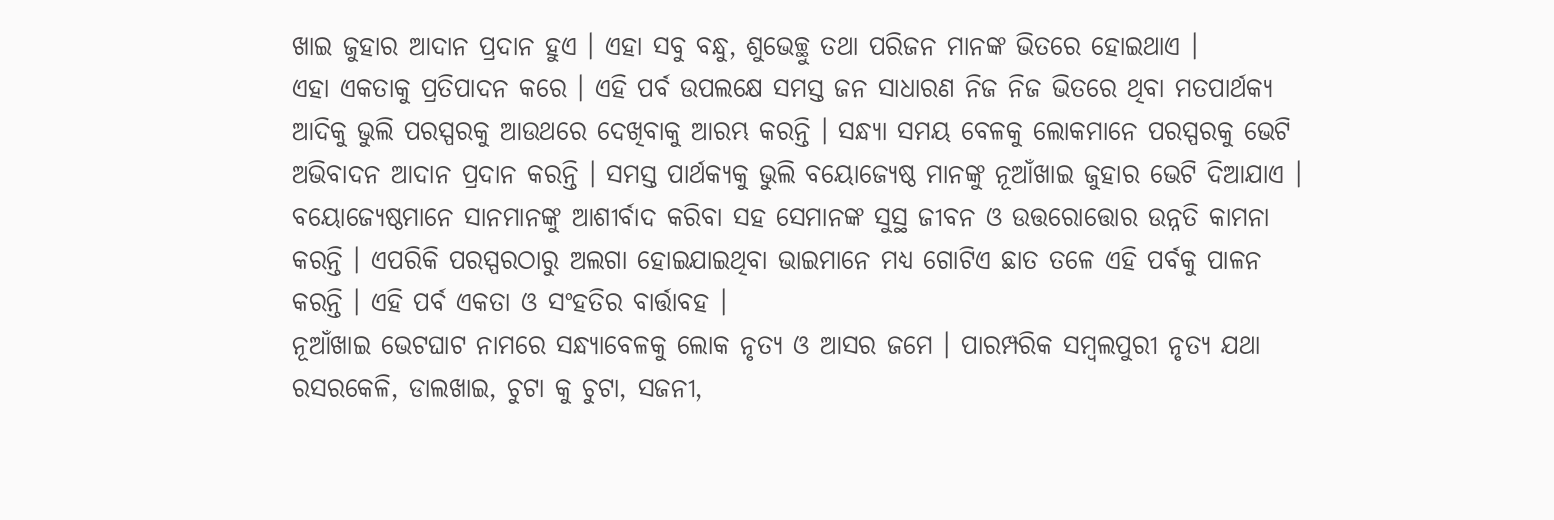ଖାଇ ଜୁହାର ଆଦାନ ପ୍ରଦାନ ହୁଏ । ଏହା ସବୁ ବନ୍ଧୁ, ଶୁଭେଚ୍ଛୁ ତଥା ପରିଜନ ମାନଙ୍କ ଭିତରେ ହୋଇଥାଏ ।
ଏହା ଏକତାକୁ ପ୍ରତିପାଦନ କରେ । ଏହି ପର୍ବ ଉପଲକ୍ଷେ ସମସ୍ତ ଜନ ସାଧାରଣ ନିଜ ନିଜ ଭିତରେ ଥିବା ମତପାର୍ଥକ୍ୟ ଆଦିକୁ ଭୁଲି ପରସ୍ପରକୁ ଆଉଥରେ ଦେଖିବାକୁ ଆରମ୍ଭ କରନ୍ତି । ସନ୍ଧ୍ୟା ସମୟ ବେଳକୁ ଲୋକମାନେ ପରସ୍ପରକୁ ଭେଟି ଅଭିବାଦନ ଆଦାନ ପ୍ରଦାନ କରନ୍ତି । ସମସ୍ତ ପାର୍ଥକ୍ୟକୁ ଭୁଲି ବୟୋଜ୍ୟେଷ୍ଠ ମାନଙ୍କୁ ନୂଆଁଖାଇ ଜୁହାର ଭେଟି ଦିଆଯାଏ । ବୟୋଜ୍ୟେଷ୍ଠମାନେ ସାନମାନଙ୍କୁ ଆଶୀର୍ବାଦ କରିବା ସହ ସେମାନଙ୍କ ସୁସ୍ଥ ଜୀବନ ଓ ଉତ୍ତରୋତ୍ତୋର ଉନ୍ନତି କାମନା କରନ୍ତି । ଏପରିକି ପରସ୍ପରଠାରୁ ଅଲଗା ହୋଇଯାଇଥିବା ଭାଇମାନେ ମଧ୍ୟ ଗୋଟିଏ ଛାତ ତଳେ ଏହି ପର୍ବକୁ ପାଳନ କରନ୍ତି । ଏହି ପର୍ବ ଏକତା ଓ ସଂହତିର ବାର୍ତ୍ତାବହ ।
ନୂଆଁଖାଇ ଭେଟଘାଟ ନାମରେ ସନ୍ଧ୍ୟାବେଳକୁ ଲୋକ ନୃତ୍ୟ ଓ ଆସର ଜମେ । ପାରମ୍ପରିକ ସମ୍ବଲପୁରୀ ନୃତ୍ୟ ଯଥା ରସରକେଳି, ଡାଲଖାଇ, ଚୁଟା କୁ ଚୁଟା, ସଜନୀ,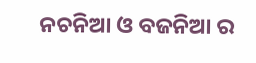ନଚନିଆ ଓ ବଜନିଆ ର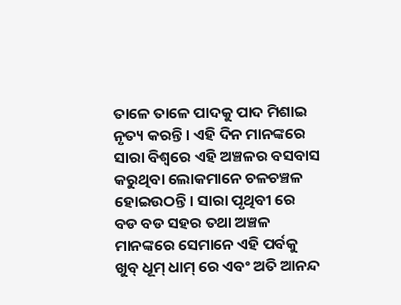ତାଳେ ତାଳେ ପାଦକୁ ପାଦ ମିଶାଇ ନୃତ୍ୟ କରନ୍ତି । ଏହି ଦିନ ମାନଙ୍କରେ ସାରା ବିଶ୍ୱରେ ଏହି ଅଞ୍ଚଳର ବସବାସ କରୁଥିବା ଲୋକମାନେ ଚଳଚଞ୍ଚଳ ହୋଇଉଠନ୍ତି । ସାରା ପୃଥିବୀ ରେ ବଡ ବଡ ସହର ତଥା ଅଞ୍ଚଳ ମାନଙ୍କରେ ସେମାନେ ଏହି ପର୍ବକୁ ଖୁବ୍ ଧୂମ୍ ଧାମ୍ ରେ ଏବଂ ଅତି ଆନନ୍ଦ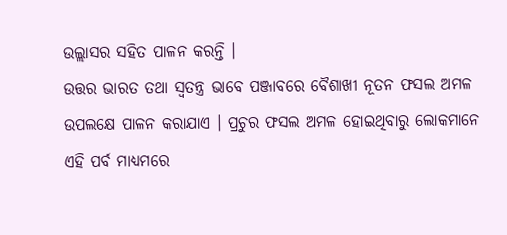ଉଲ୍ଲାସର ସହିତ ପାଳନ କରନ୍ତି ।
ଉତ୍ତର ଭାରତ ତଥା ସ୍ୱତନ୍ତ୍ର ଭାବେ ପଞ୍ଜାବରେ ବୈଶାଖୀ ନୂତନ ଫସଲ ଅମଳ ଉପଲକ୍ଷେ ପାଳନ କରାଯାଏ । ପ୍ରଚୁର ଫସଲ ଅମଳ ହୋଇଥିବାରୁ ଲୋକମାନେ ଏହି ପର୍ବ ମାଧ୍ୟମରେ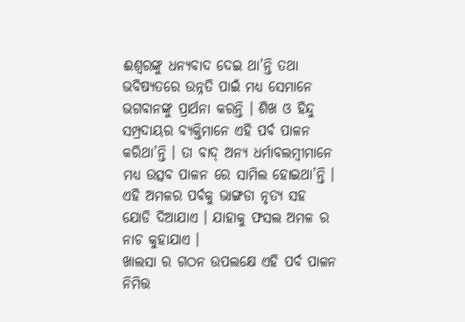ଈଶ୍ୱରଙ୍କୁ ଧନ୍ୟବାଦ ଦେଇ ଥା’ନ୍ତି ତଥା ଭବିଷ୍ୟତରେ ଉନ୍ନତି ପାଇଁ ମଧ୍ୟ ସେମାନେ ଭଗବାନଙ୍କୁ ପ୍ରାର୍ଥନା କରନ୍ତି । ଶିଖ ଓ ହିନ୍ଦୁ ସମ୍ପ୍ରଦାୟର ବ୍ୟକ୍ତିମାନେ ଏହି ପର୍ବ ପାଳନ କରିଥା’ନ୍ତି । ତା ବାଦ୍ ଅନ୍ୟ ଧର୍ମାବଲମ୍ବୀମାନେ ମଧ୍ୟ ଉତ୍ସବ ପାଳନ ରେ ସାମିଲ ହୋଇଥା’ନ୍ତି । ଏହି ଅମଳର ପର୍ବକୁ ଭାଙ୍ଗଡା ନୃତ୍ୟ ସହ ଯୋଡି ଦିଆଯାଏ । ଯାହାକୁ ଫସଲ ଅମଳ ର ନାଚ କୁହାଯାଏ ।
ଖାଲସା ର ଗଠନ ଉପଲକ୍ଷେ ଏହି ପର୍ବ ପାଳନ ନିମିତ୍ତ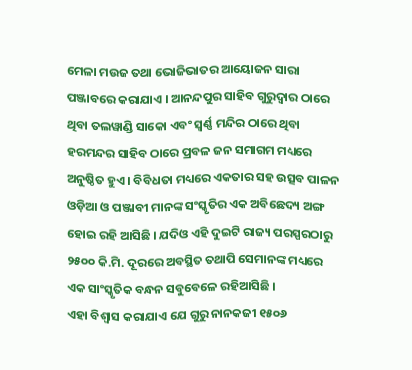ମେଳା ମଉଜ ତଥା ଭୋଜିଭାତର ଆୟୋଜନ ସାରା ପଞ୍ଜାବରେ କରାଯାଏ । ଆନନ୍ଦପୁର ସାହିବ ଗୁରୁଦ୍ୱାର ଠାରେ ଥିବା ତଲୱାଣ୍ଡି ସାକୋ ଏବଂ ସ୍ଵର୍ଣ୍ଣ ମନ୍ଦିର ଠାରେ ଥିବା ହରମନ୍ଦର ସାହିବ ଠାରେ ପ୍ରବଳ ଜନ ସମାଗମ ମଧ୍ୟରେ ଅନୁଷ୍ଠିତ ହୁଏ । ବିବିଧତା ମଧ୍ୟରେ ଏକତାର ସହ ଉତ୍ସବ ପାଳନ ଓଡ଼ିଆ ଓ ପଞ୍ଜାବୀ ମାନଙ୍କ ସଂସ୍କୃତିର ଏକ ଅବିଛେଦ୍ୟ ଅଙ୍ଗ ହୋଇ ରହି ଆସିଛି । ଯଦିଓ ଏହି ଦୁଇଟି ରାଜ୍ୟ ପରସ୍ପରଠାରୁ ୨୫୦୦ କି.ମି. ଦୂରରେ ଅବସ୍ଥିତ ତଥାପି ସେମାନଙ୍କ ମଧ୍ୟରେ ଏକ ସାଂସ୍କୃତିକ ବନ୍ଧନ ସବୁବେଳେ ରହିଆସିଛି ।
ଏହା ବିଶ୍ୱାସ କରାଯାଏ ଯେ ଗୁରୁ ନାନକଜୀ ୧୫୦୬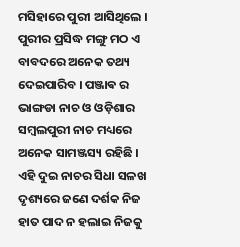ମସିହାରେ ପୁରୀ ଆସିଥିଲେ । ପୁରୀର ପ୍ରସିଦ୍ଧ ମଙ୍ଗୁ ମଠ ଏ ବାବଦରେ ଅନେକ ତଥ୍ୟ ଦେଇପାରିବ । ପଞ୍ଜାଵ ର ଭାଙ୍ଗଡା ନାଚ ଓ ଓଡ଼ିଶାର ସମ୍ବଲପୁରୀ ନାଚ ମଧ୍ୟରେ ଅନେକ ସାମଞ୍ଜସ୍ୟ ରହିଛି । ଏହି ଦୁଇ ନାଚର ସିଧା ସଳଖ ଦୃଶ୍ୟରେ ଜଣେ ଦର୍ଶକ ନିଜ ହାତ ପାଦ ନ ହଲାଇ ନିଜକୁ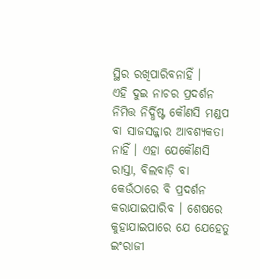ସ୍ଥିର ରଖିପାରିବନାହିଁ ।
ଏହି ଦୁଇ ନାଚର ପ୍ରଦର୍ଶନ ନିମିତ୍ତ ନିର୍ଦ୍ଧିଷ୍ଟ କୌଣସି ମଣ୍ଡପ ବା ସାଜସଜ୍ଜାର ଆବଶ୍ୟକତା ନାହିଁ । ଏହା ଯେକୌଣସି ରାସ୍ତା, ବିଲବାଡ଼ି ବା କେଉଁଠାରେ ବି ପ୍ରଦର୍ଶନ କରାଯାଇପାରିବ । ଶେଷରେ କୁହାଯାଇପାରେ ଯେ ଯେହେତୁ ଇଂରାଜୀ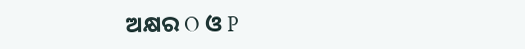ଅକ୍ଷର O ଓ P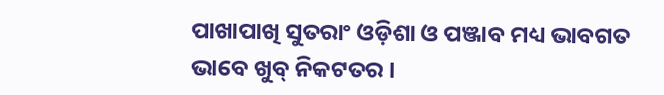ପାଖାପାଖି ସୁତରାଂ ଓଡ଼ିଶା ଓ ପଞ୍ଜାବ ମଧ୍ୟ ଭାବଗତ ଭାବେ ଖୁବ୍ ନିକଟତର ।